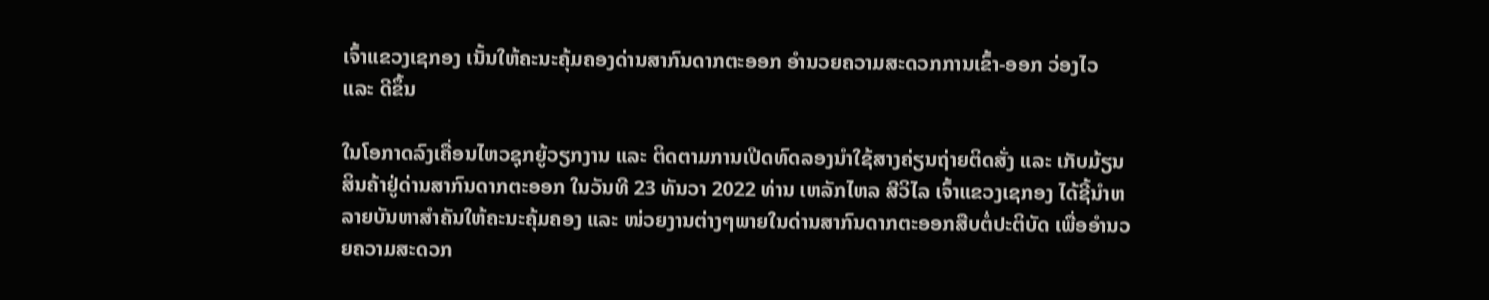ເຈົ້າແຂວງເຊກອງ ເນັ້ນໃຫ້ຄະນະຄຸ້ມຄອງດ່ານສາກົນດາກຕະອອກ ອໍານວຍຄວາມສະດວກການເຂົ້າ-ອອກ ວ່ອງໄວ ແລະ ດີຂຶ້ນ

ໃນໂອກາດລົງເຄື່ອນໄຫວຊຸກຍູ້ວຽກງານ ແລະ ຕິດຕາມການເປີດທົດລອງນໍາໃຊ້ສາງຄ່ຽນຖ່າຍຕິດສັ່ງ ແລະ ເກັບມ້ຽນສິນຄ້າຢູ່ດ່ານສາກົນດາກຕະອອກ ໃນວັນທີ 23 ທັນວາ 2022 ທ່ານ ເຫລັກໄຫລ ສີວິໄລ ເຈົ້າແຂວງເຊກອງ ໄດ້ຊີ້ນໍາຫລາຍບັນຫາສໍາຄັນໃຫ້ຄະນະຄຸ້ມຄອງ ແລະ ໜ່ວຍງານຕ່າງໆພາຍໃນດ່ານສາກົນດາກຕະອອກສືບຕໍ່ປະຕິບັດ ເພື່ອອໍານວຍຄວາມສະດວກ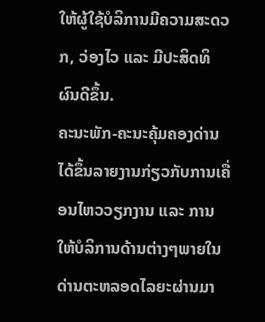ໃຫ້ຜູ້ໃຊ້ບໍລິການມີຄວາມສະດວກ, ວ່ອງໄວ ແລະ ມີປະສິດທິຜົນດີຂຶ້ນ.
ຄະນະພັກ-ຄະນະຄຸ້ມຄອງດ່ານ ໄດ້ຂຶ້ນລາຍງານກ່ຽວກັບການເຄື່ອນໄຫວວຽກງານ ແລະ ການໃຫ້ບໍລິການດ້ານຕ່າງໆພາຍໃນດ່ານຕະຫລອດໄລຍະຜ່ານມາ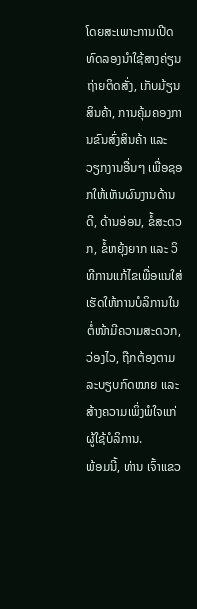ໂດຍສະເພາະການເປີດທົດລອງນໍາໃຊ້ສາງຄ່ຽນຖ່າຍຕິດສັ່ງ, ເກັບມ້ຽນສິນຄ້າ, ການຄຸ້ມຄອງການຂົນສົ່ງສິນຄ້າ ແລະ ວຽກງານອື່ນໆ ເພື່ອຊອກໃຫ້ເຫັນຜົນງານດ້ານດີ, ດ້ານອ່ອນ, ຂໍ້ສະດວກ, ຂໍ້ຫຍຸ້ງຍາກ ແລະ ວິທີການແກ້ໄຂເພື່ອແນໃສ່ເຮັດໃຫ້ການບໍລິການໃນຕໍ່ໜ້າມີຄວາມສະດວກ, ວ່ອງໄວ, ຖືກຕ້ອງຕາມລະບຽບກົດໝາຍ ແລະ ສ້າງຄວາມເພິ່ງພໍໃຈແກ່ຜູ້ໃຊ້ບໍລິການ.
ພ້ອມນີ້, ທ່ານ ເຈົ້າແຂວ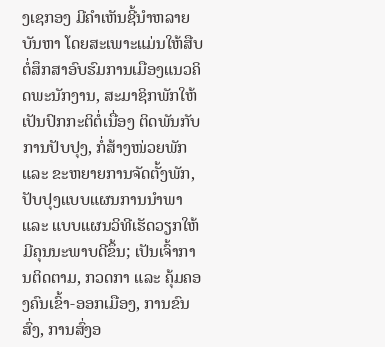ງເຊກອງ ມີຄໍາເຫັນຊີ້ນໍາຫລາຍບັນຫາ ໂດຍສະເພາະແມ່ນໃຫ້ສືບຕໍ່ສຶກສາອົບຮົມການເມືອງແນວຄິດພະນັກງານ, ສະມາຊິກພັກໃຫ້ເປັນປົກກະຕິຕໍ່ເນື່ອງ ຕິດພັນກັບການປັບປຸງ, ກໍ່ສ້າງໜ່ວຍພັກ ແລະ ຂະຫຍາຍການຈັດຕັ້ງພັກ, ປັບປຸງແບບແຜນການນໍາພາ ແລະ ແບບແຜນວິທີເຮັດວຽກໃຫ້ມີຄຸນນະພາບດີຂຶ້ນ; ເປັນເຈົ້າການຕິດຕາມ, ກວດກາ ແລະ ຄຸ້ມຄອງຄົນເຂົ້າ-ອອກເມືອງ, ການຂົນສົ່ງ, ການສົ່ງອ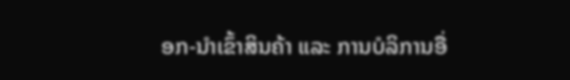ອກ-ນໍາເຂົ້າສິນຄ້າ ແລະ ການບໍລິການອື່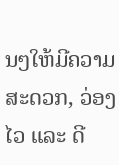ນໆໃຫ້ມີຄວາມສະດວກ, ວ່ອງໄວ ແລະ ດີ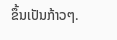ຂຶ້ນເປັນກ້າວໆ.